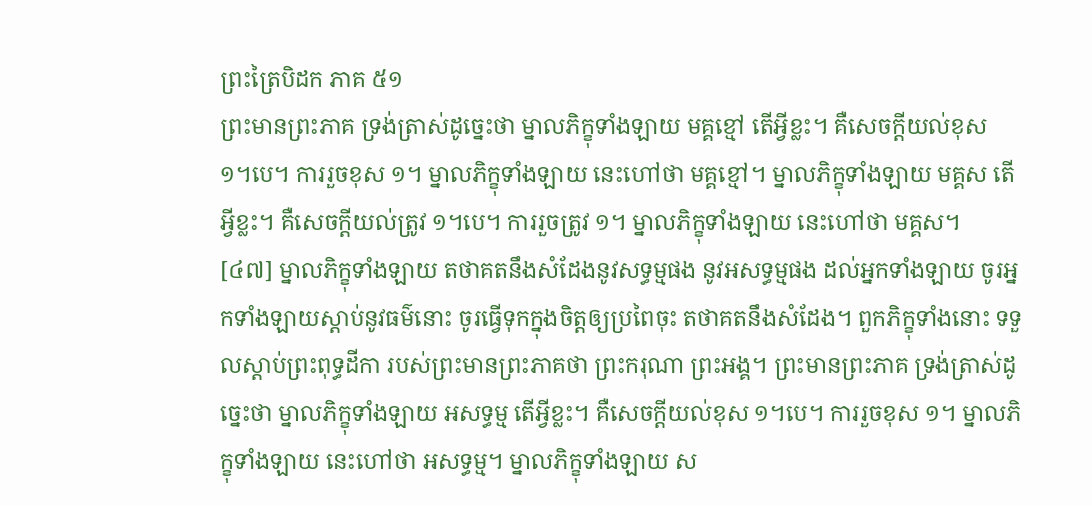ព្រះត្រៃបិដក ភាគ ៥១
ព្រះមានព្រះភាគ ទ្រង់ត្រាស់ដូច្នេះថា ម្នាលភិក្ខុទាំងឡាយ មគ្គខ្មៅ តើអ្វីខ្លះ។ គឺសេចក្តីយល់ខុស ១។បេ។ ការរួចខុស ១។ ម្នាលភិក្ខុទាំងឡាយ នេះហៅថា មគ្គខ្មៅ។ ម្នាលភិក្ខុទាំងឡាយ មគ្គស តើអ្វីខ្លះ។ គឺសេចក្តីយល់ត្រូវ ១។បេ។ ការរួចត្រូវ ១។ ម្នាលភិក្ខុទាំងឡាយ នេះហៅថា មគ្គស។
[៤៧] ម្នាលភិក្ខុទាំងឡាយ តថាគតនឹងសំដែងនូវសទ្ធម្មផង នូវអសទ្ធម្មផង ដល់អ្នកទាំងឡាយ ចូរអ្នកទាំងឡាយស្តាប់នូវធម៌នោះ ចូរធ្វើទុកក្នុងចិត្តឲ្យប្រពៃចុះ តថាគតនឹងសំដែង។ ពួកភិក្ខុទាំងនោះ ទទួលស្តាប់ព្រះពុទ្ធដីកា របស់ព្រះមានព្រះភាគថា ព្រះករុណា ព្រះអង្គ។ ព្រះមានព្រះភាគ ទ្រង់ត្រាស់ដូច្នេះថា ម្នាលភិក្ខុទាំងឡាយ អសទ្ធម្ម តើអ្វីខ្លះ។ គឺសេចក្តីយល់ខុស ១។បេ។ ការរួចខុស ១។ ម្នាលភិក្ខុទាំងឡាយ នេះហៅថា អសទ្ធម្ម។ ម្នាលភិក្ខុទាំងឡាយ ស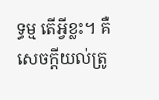ទ្ធម្ម តើអ្វីខ្លះ។ គឺសេចក្តីយល់ត្រូ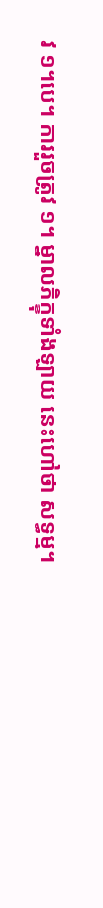វ ១។បេ។ ការរួចត្រូវ ១។ ម្នាលភិក្ខុទាំងឡាយ នេះហៅថា សទ្ធម្ម។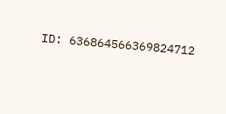ID: 636864566369824712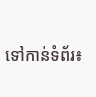ទៅកាន់ទំព័រ៖